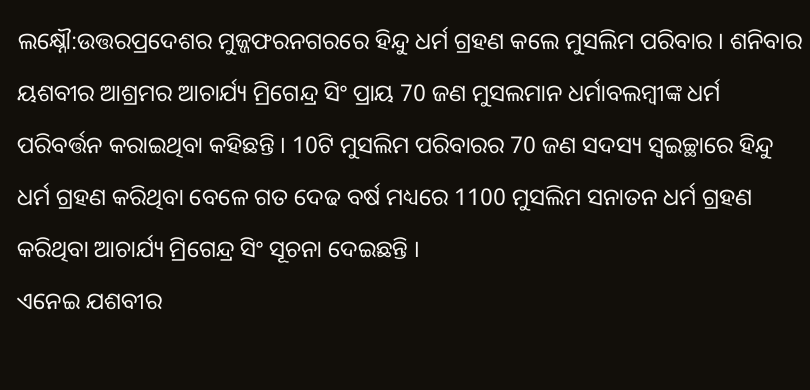ଲକ୍ଷ୍ନୌ:ଉତ୍ତରପ୍ରଦେଶର ମୁଜ୍ଜଫରନଗରରେ ହିନ୍ଦୁ ଧର୍ମ ଗ୍ରହଣ କଲେ ମୁସଲିମ ପରିବାର । ଶନିବାର ୟଶବୀର ଆଶ୍ରମର ଆଚାର୍ଯ୍ୟ ମ୍ରିଗେନ୍ଦ୍ର ସିଂ ପ୍ରାୟ 70 ଜଣ ମୁସଲମାନ ଧର୍ମାବଲମ୍ବୀଙ୍କ ଧର୍ମ ପରିବର୍ତ୍ତନ କରାଇଥିବା କହିଛନ୍ତି । 10ଟି ମୁସଲିମ ପରିବାରର 70 ଜଣ ସଦସ୍ୟ ସ୍ବଇଚ୍ଛାରେ ହିନ୍ଦୁ ଧର୍ମ ଗ୍ରହଣ କରିଥିବା ବେଳେ ଗତ ଦେଢ ବର୍ଷ ମଧ୍ୟରେ 1100 ମୁସଲିମ ସନାତନ ଧର୍ମ ଗ୍ରହଣ କରିଥିବା ଆଚାର୍ଯ୍ୟ ମ୍ରିଗେନ୍ଦ୍ର ସିଂ ସୂଚନା ଦେଇଛନ୍ତି ।
ଏନେଇ ଯଶବୀର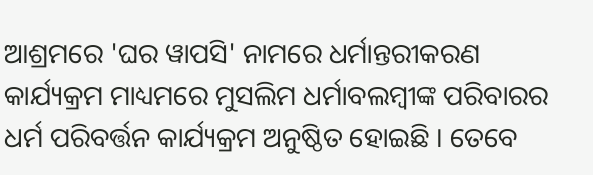ଆଶ୍ରମରେ 'ଘର ୱାପସି' ନାମରେ ଧର୍ମାନ୍ତରୀକରଣ କାର୍ଯ୍ୟକ୍ରମ ମାଧ୍ୟମରେ ମୁସଲିମ ଧର୍ମାବଲମ୍ବୀଙ୍କ ପରିବାରର ଧର୍ମ ପରିବର୍ତ୍ତନ କାର୍ଯ୍ୟକ୍ରମ ଅନୁଷ୍ଠିତ ହୋଇଛି । ତେବେ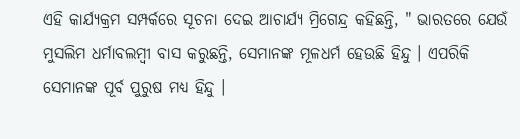ଏହି କାର୍ଯ୍ୟକ୍ରମ ସମ୍ପର୍କରେ ସୂଚନା ଦେଇ ଆଚାର୍ଯ୍ୟ ମ୍ରିଗେନ୍ଦ୍ର କହିଛନ୍ତି, " ଭାରତରେ ଯେଉଁ ମୁସଲିମ ଧର୍ମାବଲମ୍ବୀ ବାସ କରୁଛନ୍ତି, ସେମାନଙ୍କ ମୂଳଧର୍ମ ହେଉଛି ହିନ୍ଦୁ । ଏପରିକି ସେମାନଙ୍କ ପୂର୍ବ ପୁରୁଷ ମଧ୍ୟ ହିନ୍ଦୁ ।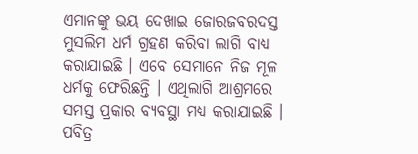ଏମାନଙ୍କୁ ଭୟ ଦେଖାଇ ଜୋରଜବରଦସ୍ତ ମୁସଲିମ ଧର୍ମ ଗ୍ରହଣ କରିବା ଲାଗି ବାଧ୍ୟ କରାଯାଇଛି । ଏବେ ସେମାନେ ନିଜ ମୂଳ ଧର୍ମକୁ ଫେରିଛନ୍ତି । ଏଥିଲାଗି ଆଶ୍ରମରେ ସମସ୍ତ ପ୍ରକାର ବ୍ୟବସ୍ଥା ମଧ୍ୟ କରାଯାଇଛି । ପବିତ୍ର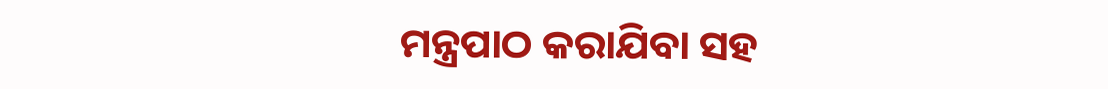ମନ୍ତ୍ରପାଠ କରାଯିବା ସହ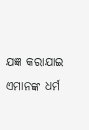ଯଜ୍ଞ କରାଯାଇ ଏମାନଙ୍କ ଧର୍ମ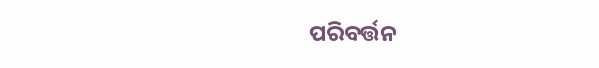ପରିବର୍ତ୍ତନ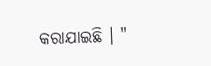କରାଯାଇଛି । "